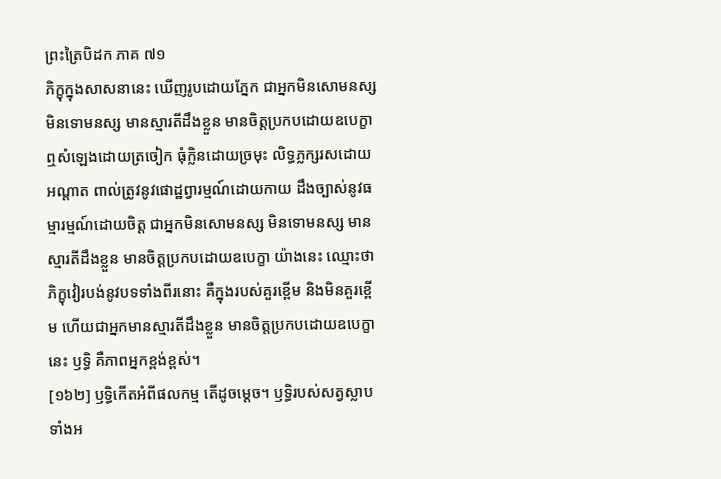ព្រះត្រៃបិដក ភាគ ៧១
ភិក្ខុក្នុងសាសនានេះ ឃើញរូបដោយភ្នែក ជាអ្នកមិនសោមនស្ស មិនទោមនស្ស មានស្មារតីដឹងខ្លួន មានចិត្តប្រកបដោយឧបេក្ខា ឮសំឡេងដោយត្រចៀក ធុំក្លិនដោយច្រមុះ លិទ្ធភ្លក្សរសដោយអណ្តាត ពាល់ត្រូវនូវផោដ្ឋព្វារម្មណ៍ដោយកាយ ដឹងច្បាស់នូវធម្មារម្មណ៍ដោយចិត្ត ជាអ្នកមិនសោមនស្ស មិនទោមនស្ស មានស្មារតីដឹងខ្លួន មានចិត្តប្រកបដោយឧបេក្ខា យ៉ាងនេះ ឈ្មោះថាភិក្ខុវៀរបង់នូវបទទាំងពីរនោះ គឺក្នុងរបស់គួរខ្ពើម និងមិនគួរខ្ពើម ហើយជាអ្នកមានស្មារតីដឹងខ្លួន មានចិត្តប្រកបដោយឧបេក្ខា នេះ ឫទ្ធិ គឺភាពអ្នកខ្ពង់ខ្ពស់។
[១៦២] ឫទ្ធិកើតអំពីផលកម្ម តើដូចម្តេច។ ឫទ្ធិរបស់សត្វស្លាបទាំងអ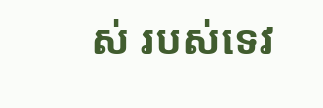ស់ របស់ទេវ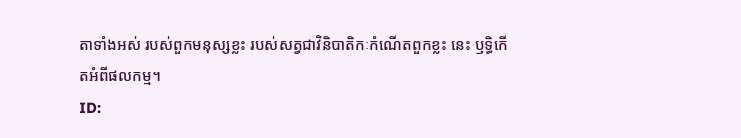តាទាំងអស់ របស់ពួកមនុស្សខ្លះ របស់សត្វជាវិនិបាតិកៈកំណើតពួកខ្លះ នេះ ឫទ្ធិកើតអំពីផលកម្ម។
ID: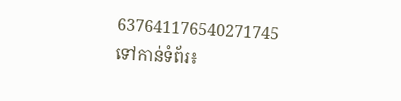637641176540271745
ទៅកាន់ទំព័រ៖